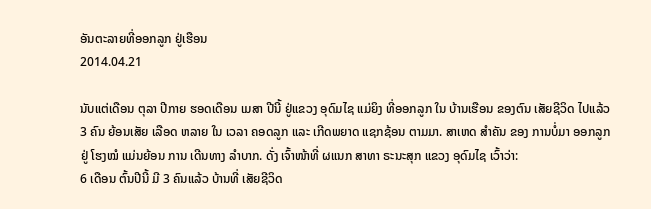ອັນຕະລາຍທີ່ອອກລູກ ຢູ່ເຮືອນ
2014.04.21

ນັບແຕ່ເດືອນ ຕຸລາ ປີກາຍ ຮອດເດືອນ ເມສາ ປີນີ້ ຢູ່ແຂວງ ອຸດົມໄຊ ແມ່ຍິງ ທີ່ອອກລູກ ໃນ ບ້ານເຮືອນ ຂອງຕົນ ເສັຍຊີວິດ ໄປແລ້ວ 3 ຄົນ ຍ້ອນເສັຍ ເລືອດ ຫລາຍ ໃນ ເວລາ ຄອດລູກ ແລະ ເກີດພຍາດ ແຊກຊ້ອນ ຕາມມາ. ສາເຫດ ສໍາຄັນ ຂອງ ການບໍ່ມາ ອອກລູກ ຢູ່ ໂຮງໝໍ ແມ່ນຍ້ອນ ການ ເດີນທາງ ລໍາບາກ. ດັ່ງ ເຈົ້າໜ້າທີ່ ຜແນກ ສາທາ ຣະນະສຸກ ແຂວງ ອຸດົມໄຊ ເວົ້າວ່າ:
6 ເດືອນ ຕົ້ນປີນີ້ ມີ 3 ຄົນແລ້ວ ບ້ານທີ່ ເສັຍຊີວິດ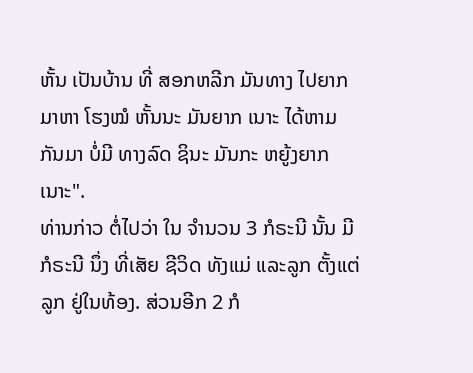ຫັ້ນ ເປັນບ້ານ ທີ່ ສອກຫລີກ ມັນທາງ ໄປຍາກ ມາຫາ ໂຮງໝໍ ຫັ້ນນະ ມັນຍາກ ເນາະ ໄດ້ຫາມ ກັນມາ ບໍ່ມີ ທາງລົດ ຊິນະ ມັນກະ ຫຍູ້ງຍາກ ເນາະ".
ທ່ານກ່າວ ຕໍ່ໄປວ່າ ໃນ ຈໍານວນ 3 ກໍຣະນີ ນັ້ນ ມີ ກໍຣະນີ ນຶ່ງ ທີ່ເສັຍ ຊີວິດ ທັງແມ່ ແລະລູກ ຕັ້ງແຕ່ ລູກ ຢູ່ໃນທ້ອງ. ສ່ວນອີກ 2 ກໍ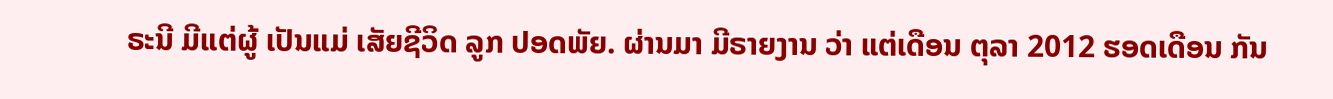ຣະນີ ມີແຕ່ຜູ້ ເປັນແມ່ ເສັຍຊີວິດ ລູກ ປອດພັຍ. ຜ່ານມາ ມີຣາຍງານ ວ່າ ແຕ່ເດືອນ ຕຸລາ 2012 ຮອດເດືອນ ກັນ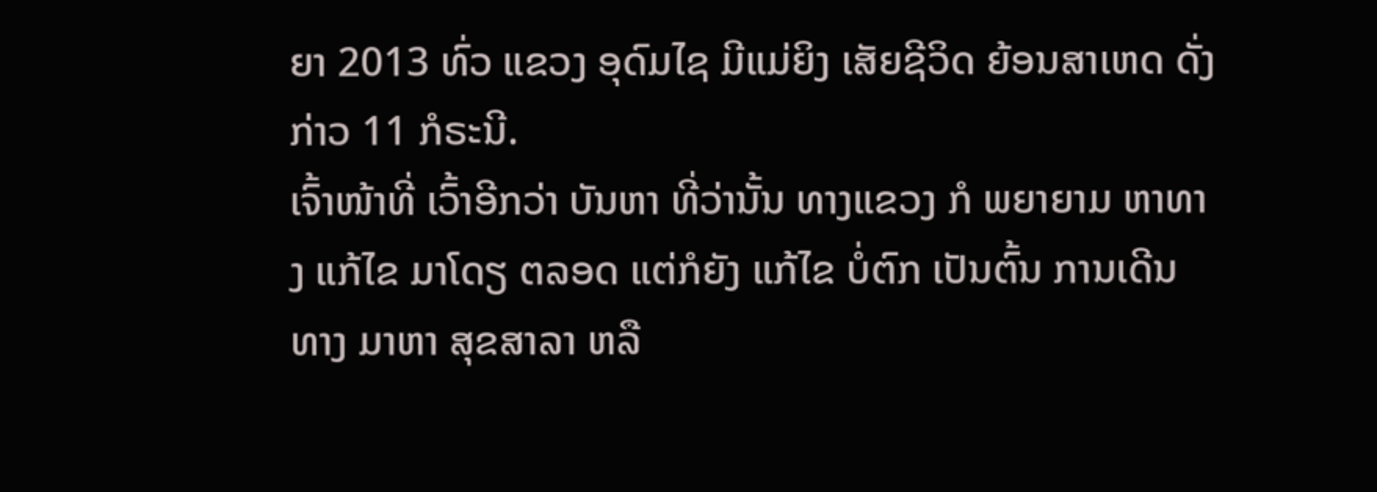ຍາ 2013 ທົ່ວ ແຂວງ ອຸດົມໄຊ ມີແມ່ຍິງ ເສັຍຊີວິດ ຍ້ອນສາເຫດ ດັ່ງກ່າວ 11 ກໍຣະນີ.
ເຈົ້າໜ້າທີ່ ເວົ້າອີກວ່າ ບັນຫາ ທີ່ວ່ານັ້ນ ທາງແຂວງ ກໍ ພຍາຍາມ ຫາທາງ ແກ້ໄຂ ມາໂດຽ ຕລອດ ແຕ່ກໍຍັງ ແກ້ໄຂ ບໍ່ຕົກ ເປັນຕົ້ນ ການເດີນທາງ ມາຫາ ສຸຂສາລາ ຫລື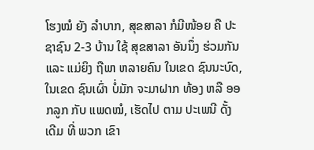ໂຮງໝໍ ຍັງ ລໍາບາກ, ສຸຂສາລາ ກໍມີໜ້ອຍ ຄື ປະຊາຊົນ 2-3 ບ້ານ ໃຊ້ ສຸຂສາລາ ອັນນຶ່ງ ຮ່ວມກັນ ແລະ ແມ່ຍິງ ຖືພາ ຫລາຍຄົນ ໃນເຂດ ຊົນນະບົດ, ໃນເຂດ ຊົນເຜົ່າ ບໍ່ມັກ ຈະມາຝາກ ທ້ອງ ຫລື ອອກລູກ ກັບ ແພດໝໍ, ເຮັດໄປ ຕາມ ປະເພນີ ດັ້ງເດີມ ທີ່ ພວກ ເຂົາ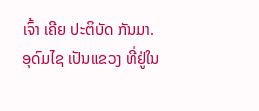ເຈົ້າ ເຄີຍ ປະຕິບັດ ກັນມາ.
ອຸດົມໄຊ ເປັນແຂວງ ທີ່ຢູ່ໃນ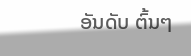ອັນດັບ ຕົ້ນໆ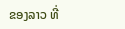ຂອງລາວ ທີ່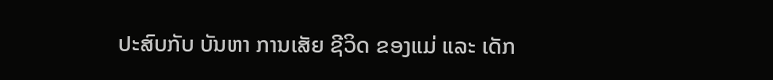ປະສົບກັບ ບັນຫາ ການເສັຍ ຊີວິດ ຂອງແມ່ ແລະ ເດັກ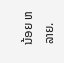ນ້ອຍ ຫລາຍ.